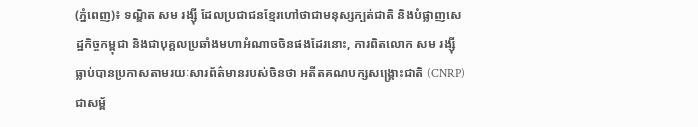(ភ្នំពេញ)៖ ទណ្ឌិត សម រង្ស៊ី ដែលប្រជាជនខ្មែរហៅថាជាមនុស្សក្បត់ជាតិ និងបំផ្លាញសេដ្ឋកិច្ចកម្ពុជា និងជាបុគ្គលប្រឆាំងមហាអំណាចចិនផងដែរនោះ, ការពិតលោក សម រង្ស៊ី ធ្លាប់បានប្រកាសតាមរយៈសារព័ត៌មានរបស់ចិនថា អតីតគណបក្សសង្គ្រោះជាតិ (CNRP) ជាសម្ព័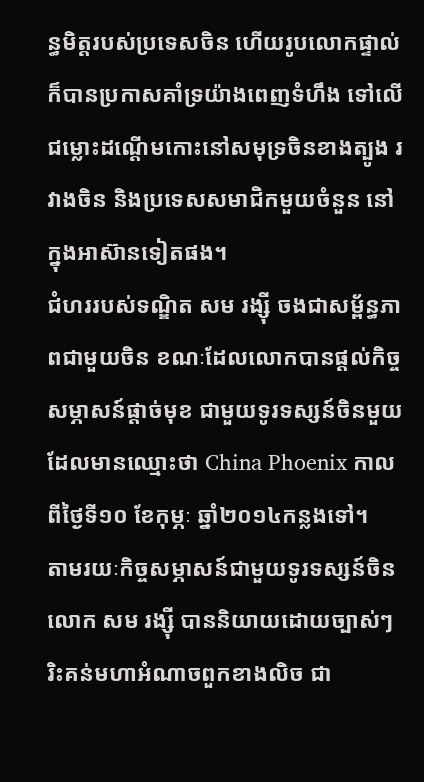ន្ធមិត្តរបស់ប្រទេសចិន ហើយរូបលោកផ្ទាល់ក៏បានប្រកាសគាំទ្រយ៉ាងពេញទំហឹង ទៅលើជម្លោះដណ្ដើមកោះនៅសមុទ្រចិនខាងត្បូង រវាងចិន និងប្រទេសសមាជិកមួយចំនួន នៅក្នុងអាស៊ានទៀតផង។
ជំហររបស់ទណ្ឌិត សម រង្ស៊ី ចងជាសម្ព័ន្ធភាពជាមួយចិន ខណៈដែលលោកបានផ្ដល់កិច្ចសម្ភាសន៍ផ្ដាច់មុខ ជាមួយទូរទស្សន៍ចិនមួយ ដែលមានឈ្មោះថា China Phoenix កាលពីថ្ងៃទី១០ ខែកុម្ភៈ ឆ្នាំ២០១៤កន្លងទៅ។
តាមរយៈកិច្ចសម្ភាសន៍ជាមួយទូរទស្សន៍ចិន លោក សម រង្ស៊ី បាននិយាយដោយច្បាស់ៗរិះគន់មហាអំណាចពួកខាងលិច ជា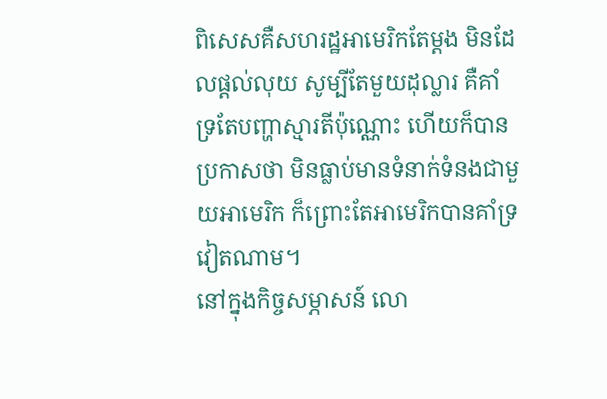ពិសេសគឺសហរដ្ឋអាមេរិកតែម្តង មិនដែលផ្ដល់លុយ សូម្បីតែមួយដុល្លារ គឺគាំទ្រតែបញ្ហាស្មារតីប៉ុណ្ណោះ ហើយក៏បានប្រកាសថា មិនធ្លាប់មានទំនាក់ទំនងជាមួយអាមេរិក ក៏ព្រោះតែអាមេរិកបានគាំទ្រវៀតណាម។
នៅក្នុងកិច្ចសម្ភាសន៍ លោ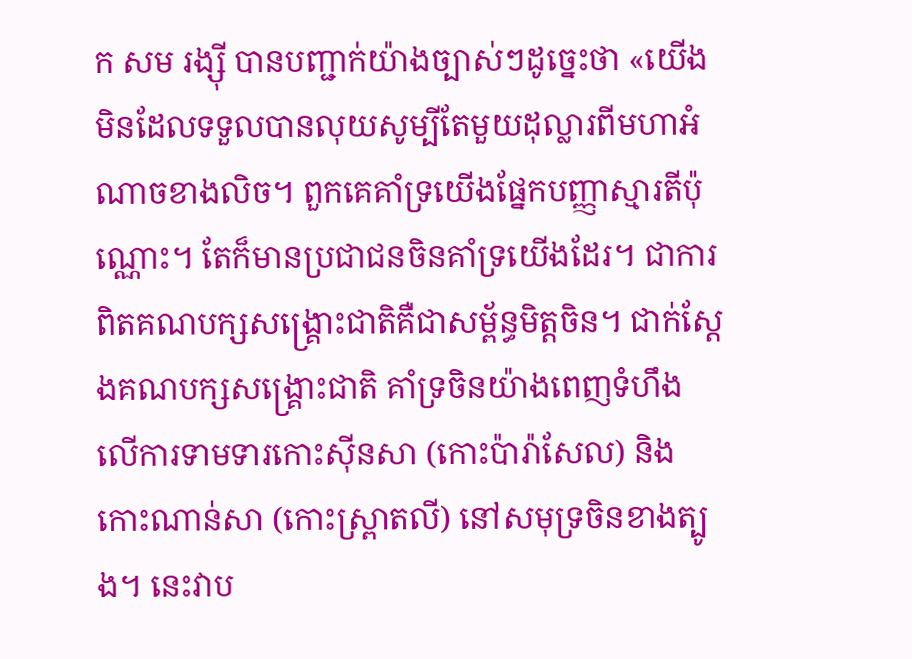ក សម រង្ស៊ី បានបញ្ជាក់យ៉ាងច្បាស់ៗដូច្នេះថា «យើងមិនដែលទទួលបានលុយសូម្បីតែមួយដុល្លារពីមហាអំណាចខាងលិច។ ពួកគេគាំទ្រយើងផ្នែកបញ្ញាស្មារតីប៉ុណ្ណោះ។ តែក៏មានប្រជាជនចិនគាំទ្រយើងដែរ។ ជាការពិតគណបក្សសង្រ្គោះជាតិគឺជាសម្ព័ន្ធមិត្តចិន។ ជាក់ស្តែងគណបក្សសង្រ្គោះជាតិ គាំទ្រចិនយ៉ាងពេញទំហឹងលើការទាមទារកោះស៊ីនសា (កោះប៉ារ៉ាសែល) និងកោះណាន់សា (កោះស្ព្រាតលី) នៅសមុទ្រចិនខាងត្បូង។ នេះវាប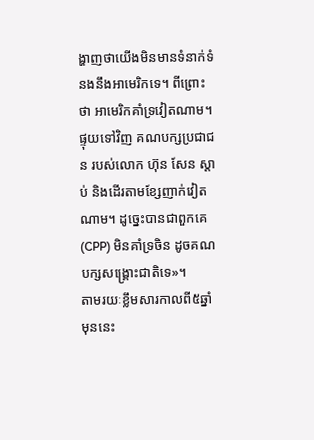ង្ហាញថាយើងមិនមានទំនាក់ទំនងនឹងអាមេរិកទេ។ ពីព្រោះថា អាមេរិកគាំទ្រវៀតណាម។ ផ្ទុយទៅវិញ គណបក្សប្រជាជន របស់លោក ហ៊ុន សែន ស្តាប់ និងដើរតាមខ្សែញាក់វៀតណាម។ ដូច្នេះបានជាពួកគេ (CPP) មិនគាំទ្រចិន ដូចគណបក្សសង្រ្គោះជាតិទេ»។
តាមរយៈខ្លឹមសារកាលពី៥ឆ្នាំមុននេះ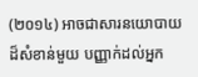(២០១៤) អាចជាសារនយោបាយដ៏សំខាន់មួយ បញ្ញាក់ដល់អ្នក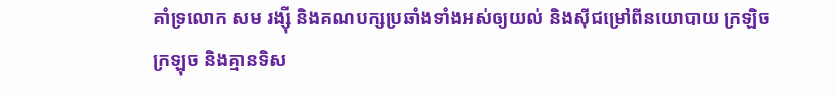គាំទ្រលោក សម រង្ស៊ី និងគណបក្សប្រឆាំងទាំងអស់ឲ្យយល់ និងស៊ីជម្រៅពីនយោបាយ ក្រឡិចក្រឡុច និងគ្មានទិស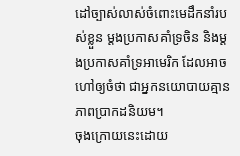ដៅច្បាស់លាស់ចំពោះមេដឹកនាំរបស់ខ្លួន ម្ដងប្រកាសគាំទ្រចិន និងម្ដងប្រកាសគាំទ្រអាមេរិក ដែលអាចហៅឲ្យចំថា ជាអ្នកនយោបាយគ្មានភាពប្រាកដនិយម។
ចុងក្រោយនេះដោយ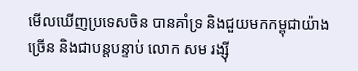មើលឃើញប្រទេសចិន បានគាំទ្រ និងជួយមកកម្ពុជាយ៉ាងច្រើន និងជាបន្ដបន្ទាប់ លោក សម រង្ស៊ី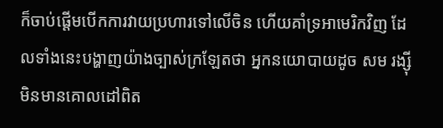ក៏ចាប់ផ្តើមបើកការវាយប្រហារទៅលើចិន ហើយគាំទ្រអាមេរិកវិញ ដែលទាំងនេះបង្ហាញយ៉ាងច្បាស់ក្រឡែតថា អ្នកនយោបាយដូច សម រង្ស៊ី មិនមានគោលដៅពិត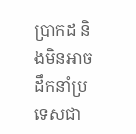ប្រាកដ និងមិនអាចដឹកនាំប្រទេសជា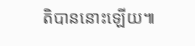តិបាននោះឡើយ៕